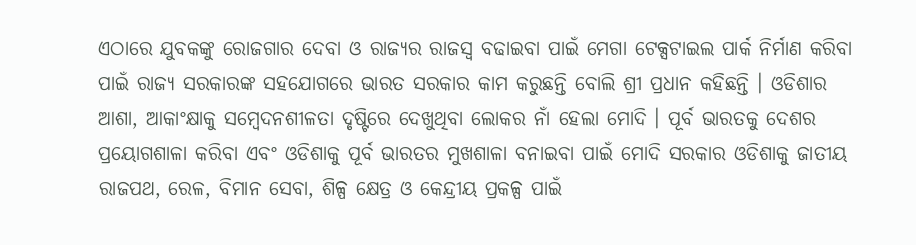ଏଠାରେ ଯୁବକଙ୍କୁ ରୋଜଗାର ଦେବା ଓ ରାଜ୍ୟର ରାଜସ୍ୱ ବଢାଇବା ପାଇଁ ମେଗା ଟେକ୍ସଟାଇଲ ପାର୍କ ନିର୍ମାଣ କରିବା ପାଇଁ ରାଜ୍ୟ ସରକାରଙ୍କ ସହଯୋଗରେ ଭାରତ ସରକାର କାମ କରୁଛନ୍ତି ବୋଲି ଶ୍ରୀ ପ୍ରଧାନ କହିଛନ୍ତି । ଓଡିଶାର ଆଶା, ଆକାଂକ୍ଷାକୁ ସମ୍ବେଦନଶୀଳତା ଦୃଷ୍ଟିରେ ଦେଖୁଥିବା ଲୋକର ନାଁ ହେଲା ମୋଦି । ପୂର୍ବ ଭାରତକୁ ଦେଶର ପ୍ରୟୋଗଶାଳା କରିବା ଏବଂ ଓଡିଶାକୁ ପୂର୍ବ ଭାରତର ମୁଖଶାଳା ବନାଇବା ପାଇଁ ମୋଦି ସରକାର ଓଡିଶାକୁ ଜାତୀୟ ରାଜପଥ, ରେଳ, ବିମାନ ସେବା, ଶିଳ୍ପ କ୍ଷେତ୍ର ଓ କେନ୍ଦ୍ରୀୟ ପ୍ରକଳ୍ପ ପାଇଁ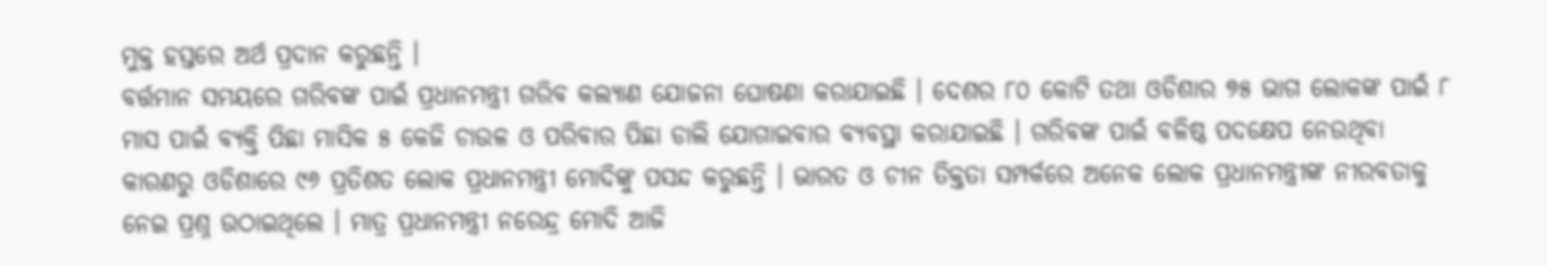ମୁକ୍ତ ହସ୍ତରେ ଅର୍ଥ ପ୍ରଦାନ କରୁଛନ୍ତି ।
ବର୍ତ୍ତମାନ ସମୟରେ ଗରିବଙ୍କ ପାଇଁ ପ୍ରଧାନମନ୍ତ୍ରୀ ଗରିବ କଲ୍ୟାଣ ଯୋଜନା ଘୋଷଣା କରାଯାଇଛି । ଦେଶର ୮୦ କୋଟି ତଥା ଓଡିଶାର ୭୫ ଭାଗ ଲୋକଙ୍କ ପାଇଁ ୮ ମାସ ପାଇଁ ବ୍ୟକ୍ତି ପିଛା ମାସିକ ୫ କେଜି ଚାଉଳ ଓ ପରିବାର ପିଛା ଡାଲି ଯୋଗାଇବାର ବ୍ୟବସ୍ଥା କରାଯାଇଛି । ଗରିବଙ୍କ ପାଇଁ ବଳିଷ୍ଠ ପଦକ୍ଷେପ ନେଉଥିବା କାରଣରୁ ଓଡିଶାରେ ୯୬ ପ୍ରତିଶତ ଲୋକ ପ୍ରଧାନମନ୍ତ୍ରୀ ମୋଦିଙ୍କୁ ପସନ୍ଦ କରୁଛନ୍ତି । ଭାରତ ଓ ଚୀନ ତିକ୍ତତା ସମ୍ପର୍କରେ ଅନେକ ଲୋକ ପ୍ରଧାନମନ୍ତ୍ରୀଙ୍କ ନୀରବତାକୁ ନେଇ ପ୍ରଶ୍ନ ଉଠାଇଥିଲେ । ମାତ୍ର ପ୍ରଧାନମନ୍ତ୍ରୀ ନରେନ୍ଦ୍ର ମୋଦି ଆଜି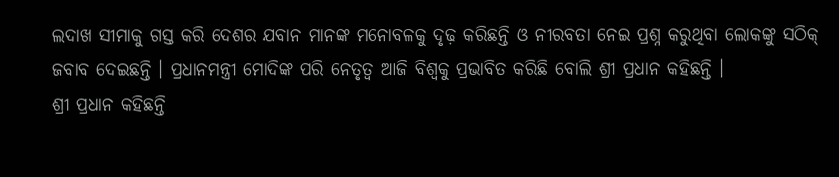ଲଦାଖ ସୀମାକୁ ଗସ୍ତ କରି ଦେଶର ଯବାନ ମାନଙ୍କ ମନୋବଳକୁ ଦୃଢ଼ କରିଛନ୍ତି ଓ ନୀରବତା ନେଇ ପ୍ରଶ୍ନ କରୁଥିବା ଲୋକଙ୍କୁ ସଠିକ୍ ଜବାବ ଦେଇଛନ୍ତି । ପ୍ରଧାନମନ୍ତ୍ରୀ ମୋଦିଙ୍କ ପରି ନେତୃତ୍ୱ ଆଜି ବିଶ୍ୱକୁ ପ୍ରଭାବିତ କରିଛି ବୋଲି ଶ୍ରୀ ପ୍ରଧାନ କହିଛନ୍ତି ।
ଶ୍ରୀ ପ୍ରଧାନ କହିଛନ୍ତି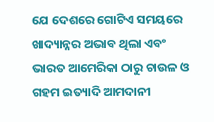ଯେ ଦେଶରେ ଗୋଟିଏ ସମୟରେ ଖାଦ୍ୟାନ୍ନର ଅଭାବ ଥିଲା ଏବଂ ଭାରତ ଆମେରିକା ଠାରୁ ଚାଉଳ ଓ ଗହମ ଇତ୍ୟାଦି ଆମଦାନୀ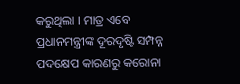କରୁଥିଲା । ମାତ୍ର ଏବେ ପ୍ରଧାନମନ୍ତ୍ରୀଙ୍କ ଦୂରଦୃଷ୍ଟି ସମ୍ପନ୍ନ ପଦକ୍ଷେପ କାରଣରୁ କରୋନା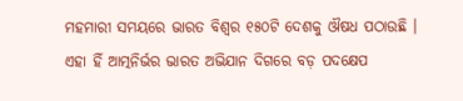ମହମାରୀ ସମୟରେ ଭାରତ ବିଶ୍ୱର ୧୫୦ଟି ଦେଶକୁ ଔଷଧ ପଠାଉଛି । ଏହା ହିଁ ଆତ୍ମନିର୍ଭର ଭାରତ ଅଭିଯାନ ଦିଗରେ ବଡ଼ ପଦକ୍ଷେପ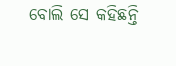ବୋଲି ସେ କହିଛନ୍ତି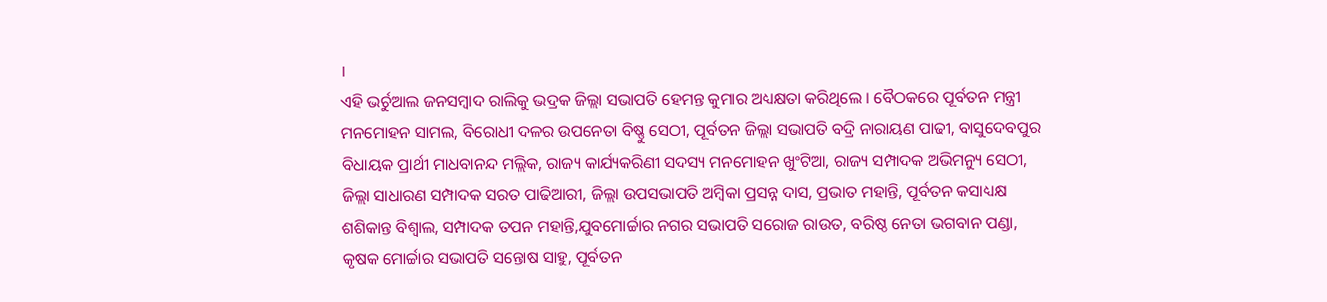।
ଏହି ଭର୍ଚୁଆଲ ଜନସମ୍ବାଦ ରାଲିକୁ ଭଦ୍ରକ ଜିଲ୍ଲା ସଭାପତି ହେମନ୍ତ କୁମାର ଅଧ୍ୟକ୍ଷତା କରିଥିଲେ । ବୈଠକରେ ପୂର୍ବତନ ମନ୍ତ୍ରୀ ମନମୋହନ ସାମଲ, ବିରୋଧୀ ଦଳର ଉପନେତା ବିଷ୍ଣୁ ସେଠୀ, ପୂର୍ବତନ ଜିଲ୍ଲା ସଭାପତି ବଦ୍ରି ନାରାୟଣ ପାଢୀ, ବାସୁଦେବପୁର ବିଧାୟକ ପ୍ରାର୍ଥୀ ମାଧବାନନ୍ଦ ମଲ୍ଲିକ, ରାଜ୍ୟ କାର୍ଯ୍ୟକରିଣୀ ସଦସ୍ୟ ମନମୋହନ ଖୁଂଟିଆ, ରାଜ୍ୟ ସମ୍ପାଦକ ଅଭିମନ୍ୟୁ ସେଠୀ, ଜିଲ୍ଲା ସାଧାରଣ ସମ୍ପାଦକ ସରତ ପାଢିଆରୀ, ଜିଲ୍ଲା ଉପସଭାପତି ଅମ୍ବିକା ପ୍ରସନ୍ନ ଦାସ, ପ୍ରଭାତ ମହାନ୍ତି, ପୂର୍ବତନ କସାଧ୍ୟକ୍ଷ ଶଶିକାନ୍ତ ବିଶ୍ୱାଲ, ସମ୍ପାଦକ ତପନ ମହାନ୍ତି,ଯୁବମୋର୍ଚ୍ଚାର ନଗର ସଭାପତି ସରୋଜ ରାଉତ, ବରିଷ୍ଠ ନେତା ଭଗବାନ ପଣ୍ଡା, କୃଷକ ମୋର୍ଚ୍ଚାର ସଭାପତି ସନ୍ତୋଷ ସାହୁ, ପୂର୍ବତନ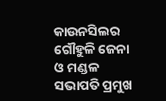କାଉନସିଲର ଗୌହୁଳି ଜେନା ଓ ମଣ୍ଡଳ ସଭାପତି ପ୍ରମୁଖ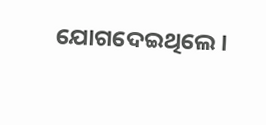ଯୋଗଦେଇଥିଲେ ।